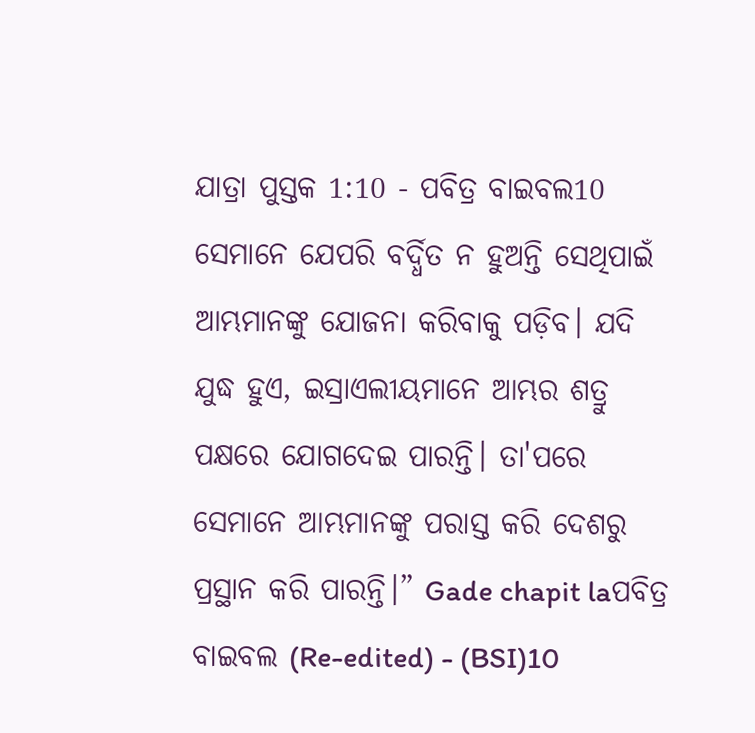ଯାତ୍ରା ପୁସ୍ତକ 1:10 - ପବିତ୍ର ବାଇବଲ10 ସେମାନେ ଯେପରି ବର୍ଦ୍ଧିତ ନ ହୁଅନ୍ତି ସେଥିପାଇଁ ଆମ୍ଭମାନଙ୍କୁ ଯୋଜନା କରିବାକୁ ପଡ଼ିବ। ଯଦି ଯୁଦ୍ଧ ହୁଏ, ଇସ୍ରାଏଲୀୟମାନେ ଆମ୍ଭର ଶତ୍ରୁ ପକ୍ଷରେ ଯୋଗଦେଇ ପାରନ୍ତି। ତା'ପରେ ସେମାନେ ଆମ୍ଭମାନଙ୍କୁ ପରାସ୍ତ କରି ଦେଶରୁ ପ୍ରସ୍ଥାନ କରି ପାରନ୍ତି।” Gade chapit laପବିତ୍ର ବାଇବଲ (Re-edited) - (BSI)10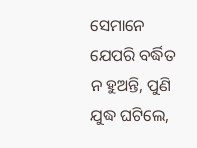ସେମାନେ ଯେପରି ବର୍ଦ୍ଧିତ ନ ହୁଅନ୍ତି, ପୁଣି ଯୁଦ୍ଧ ଘଟିଲେ,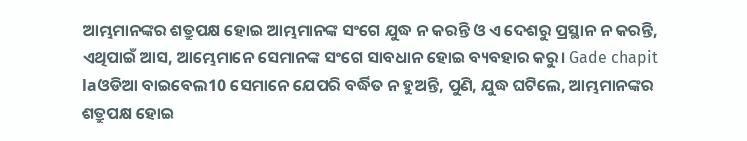ଆମ୍ଭମାନଙ୍କର ଶତ୍ରୁପକ୍ଷ ହୋଇ ଆମ୍ଭମାନଙ୍କ ସଂଗେ ଯୁଦ୍ଧ ନ କରନ୍ତି ଓ ଏ ଦେଶରୁ ପ୍ରସ୍ଥାନ ନ କରନ୍ତି, ଏଥିପାଇଁ ଆସ, ଆମ୍ଭେମାନେ ସେମାନଙ୍କ ସଂଗେ ସାବଧାନ ହୋଇ ବ୍ୟବହାର କରୁ। Gade chapit laଓଡିଆ ବାଇବେଲ10 ସେମାନେ ଯେପରି ବର୍ଦ୍ଧିତ ନ ହୁଅନ୍ତି, ପୁଣି, ଯୁଦ୍ଧ ଘଟିଲେ, ଆମ୍ଭମାନଙ୍କର ଶତ୍ରୁପକ୍ଷ ହୋଇ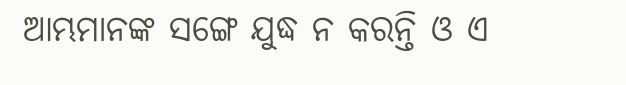ଆମ୍ଭମାନଙ୍କ ସଙ୍ଗେ ଯୁଦ୍ଧ ନ କରନ୍ତି ଓ ଏ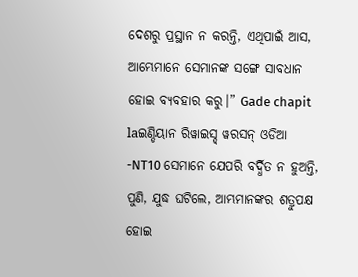ଦେଶରୁ ପ୍ରସ୍ଥାନ ନ କରନ୍ତି, ଏଥିପାଇଁ ଆସ, ଆମ୍ଭେମାନେ ସେମାନଙ୍କ ସଙ୍ଗେ ସାବଧାନ ହୋଇ ବ୍ୟବହାର କରୁ।” Gade chapit laଇଣ୍ଡିୟାନ ରିୱାଇସ୍ଡ୍ ୱରସନ୍ ଓଡିଆ -NT10 ସେମାନେ ଯେପରି ବର୍ଦ୍ଧିତ ନ ହୁଅନ୍ତି, ପୁଣି, ଯୁଦ୍ଧ ଘଟିଲେ, ଆମ୍ଭମାନଙ୍କର ଶତ୍ରୁପକ୍ଷ ହୋଇ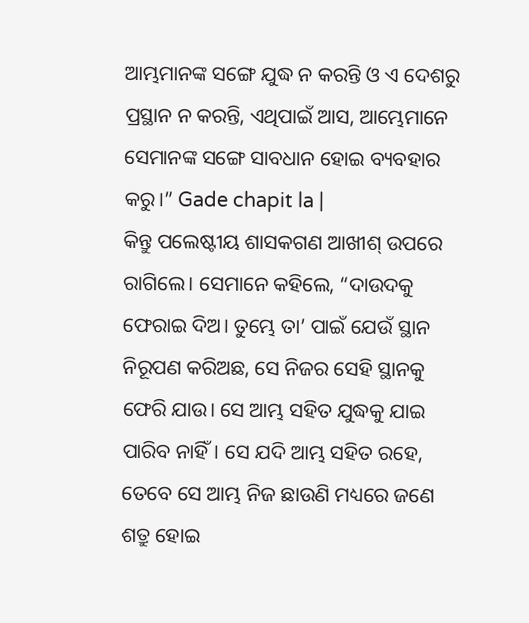ଆମ୍ଭମାନଙ୍କ ସଙ୍ଗେ ଯୁଦ୍ଧ ନ କରନ୍ତି ଓ ଏ ଦେଶରୁ ପ୍ରସ୍ଥାନ ନ କରନ୍ତି, ଏଥିପାଇଁ ଆସ, ଆମ୍ଭେମାନେ ସେମାନଙ୍କ ସଙ୍ଗେ ସାବଧାନ ହୋଇ ବ୍ୟବହାର କରୁ।” Gade chapit la |
କିନ୍ତୁ ପଲେଷ୍ଟୀୟ ଶାସକଗଣ ଆଖୀଶ୍ ଉପରେ ରାଗିଲେ। ସେମାନେ କହିଲେ, “ଦାଉଦକୁ ଫେରାଇ ଦିଅ। ତୁମ୍ଭେ ତା’ ପାଇଁ ଯେଉଁ ସ୍ଥାନ ନିରୂପଣ କରିଅଛ, ସେ ନିଜର ସେହି ସ୍ଥାନକୁ ଫେରି ଯାଉ। ସେ ଆମ୍ଭ ସହିତ ଯୁଦ୍ଧକୁ ଯାଇ ପାରିବ ନାହିଁ। ସେ ଯଦି ଆମ୍ଭ ସହିତ ରହେ, ତେବେ ସେ ଆମ୍ଭ ନିଜ ଛାଉଣି ମଧ୍ୟରେ ଜଣେ ଶତ୍ରୁ ହୋଇ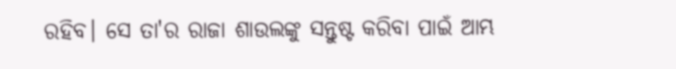ରହିବ। ସେ ତା'ର ରାଜା ଶାଉଲଙ୍କୁ ସନ୍ତୁଷ୍ଟ କରିବା ପାଇଁ ଆମ୍ଭ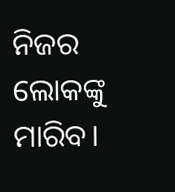ନିଜର ଲୋକଙ୍କୁ ମାରିବ।